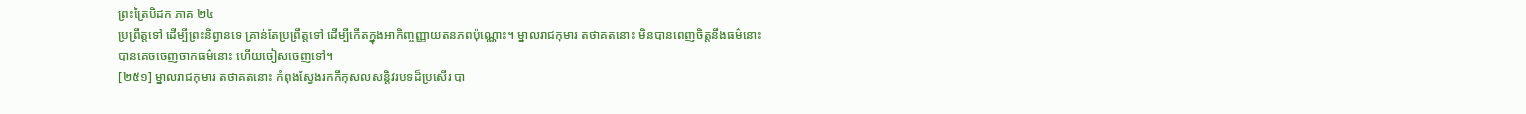ព្រះត្រៃបិដក ភាគ ២៤
ប្រព្រឹត្តទៅ ដើម្បីព្រះនិព្វានទេ គ្រាន់តែប្រព្រឹត្តទៅ ដើម្បីកើតក្នុងអាកិញ្ចញ្ញាយតនភពប៉ុណ្ណោះ។ ម្នាលរាជកុមារ តថាគតនោះ មិនបានពេញចិត្តនឹងធម៌នោះ បានគេចចេញចាកធម៌នោះ ហើយចៀសចេញទៅ។
[២៥១] ម្នាលរាជកុមារ តថាគតនោះ កំពុងស្វែងរកកឹកុសលសន្តិវរបទដ៏ប្រសើរ បា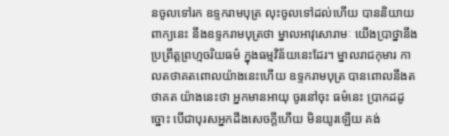នចូលទៅរក ឧទ្ទករាមបុត្រ លុះចូលទៅដល់ហើយ បាននិយាយពាក្យនេះ នឹងឧទ្ទករាមបុត្រថា ម្នាលអាវុសោរាមៈ យើងប្រាថ្នានឹងប្រព្រឹត្តព្រហ្មចរិយធម៌ ក្នុងធម្មវិន័យនេះដែរ។ ម្នាលរាជកុមារ កាលតថាគតពោលយ៉ាងនេះហើយ ឧទ្ទករាមបុត្រ បានពោលនឹងតថាគត យ៉ាងនេះថា អ្នកមានអាយុ ចូរនៅចុះ ធម៌នេះ ប្រាកដដូច្នោះ បើជាបុរសអ្នកដឹងសេចក្តីហើយ មិនយូរឡើយ គង់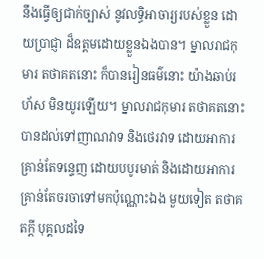នឹងធ្វើឲ្យជាក់ច្បាស់ នូវលទ្ធិអាចារ្យរបស់ខ្លួន ដោយប្រាជ្ញា ដ៏ឧត្តមដោយខ្លួនឯងបាន។ ម្នាលរាជកុមារ តថាគតនោះ ក៏បានរៀនធម៌នោះ យ៉ាងឆាប់រហ័ស មិនយូរឡើយ។ ម្នាលរាជកុមារ តថាគតនោះ បានដល់ទៅញាណវាទ និងថេរវាទ ដោយអាការគ្រាន់តែទន្ទេញ ដោយបបូរមាត់ និងដោយអាការគ្រាន់តែចរចាទៅមកប៉ុណ្ណោះឯង មួយទៀត តថាគតក្តី បុគ្គលដទៃ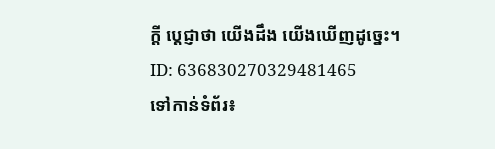ក្តី ប្តេជ្ញាថា យើងដឹង យើងឃើញដូច្នេះ។
ID: 636830270329481465
ទៅកាន់ទំព័រ៖